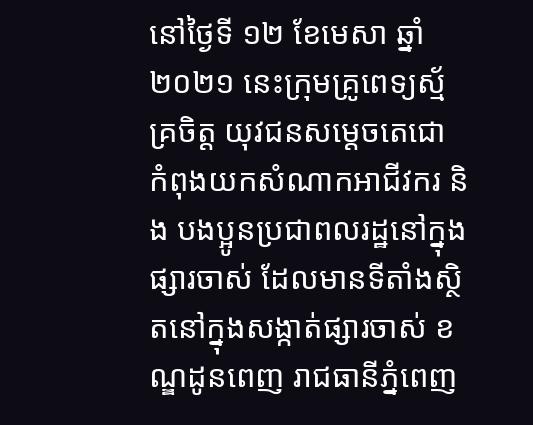នៅថ្ងៃទី ១២ ខែមេសា ឆ្នាំ ២០២១ នេះក្រុមគ្រូពេទ្យស្ម័គ្រចិត្ត យុវជនសម្តេចតេជោ កំពុងយកសំណាកអាជីវករ និង បងប្អូនប្រជាពលរដ្ឋនៅក្នុងផ្សារចាស់ ដែលមានទីតាំងស្ថិតនៅក្នុងសង្កាត់ផ្សារចាស់ ខណ្ឌដូនពេញ រាជធានីភ្នំពេញ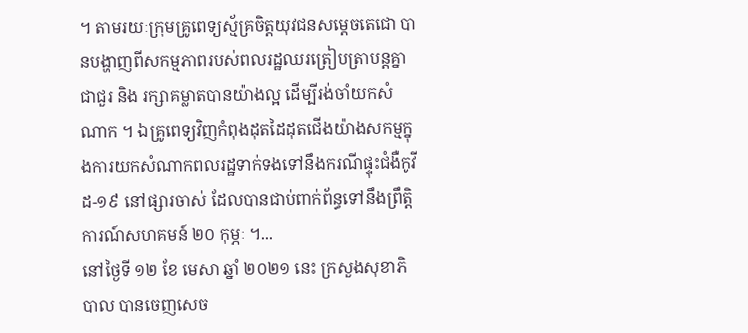។ តាមរយៈក្រុមគ្រូពេទ្យស្ម័គ្រចិត្តយុវជនសម្តេចតេជោ បានបង្ហាញពីសកម្មភាពរបស់ពលរដ្ឋឈរត្រៀបត្រាបន្តគ្នាជាជួរ និង រក្សាគម្លាតបានយ៉ាងល្អ ដើម្បីរង់ចាំយកសំណាក ។ ឯគ្រូពេទ្យវិញកំពុងដុតដៃដុតជើងយ៉ាងសកម្មក្នុងការយកសំណាកពលរដ្ឋទាក់ទងទៅនឹងករណីផ្ទុះជំងឺកូវីដ-១៩ នៅផ្សារចាស់ ដែលបានជាប់ពាក់ព័ន្ធទៅនឹងព្រឹត្តិការណ៍សហគមន៍ ២០ កុម្ភៈ ។...
នៅថ្ងៃទី ១២ ខែ មេសា ឆ្នាំ ២០២១ នេះ ក្រសួងសុខាភិបាល បានចេញសេច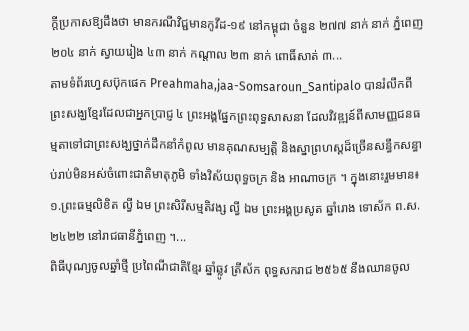ក្តីប្រកាសឱ្យដឹងថា មានករណីវិជ្ជមានកូវីដ-១៩ នៅកម្ពុជា ចំនួន ២៧៧ នាក់ នាក់ ភ្នំពេញ ២០៤ នាក់ ស្វាយរៀង ៤៣ នាក់ កណ្ដាល ២៣ នាក់ ពោធិ៍សាត់ ៣...
តាមទំព័រហ្វេសប៊ុកផេក Preahmaha,jaa-Somsaroun_Santipalo បានរំលឹកពីព្រះសង្ឃខ្មែរដែលជាអ្នកប្រាជ្ញ ៤ ព្រះអង្គផ្នែកព្រះពុទ្ធសាសនា ដែលវិវឌ្ឍន៍ពីសាមញ្ញជនធម្មតាទៅជាព្រះសង្ឃថ្នាក់ដឹកនាំកំពូល មានគុណសម្បត្តិ និងស្នាព្រហស្តដ៏ច្រើនសន្ធឹកសន្ធាប់រាប់មិនអស់ចំពោះជាតិមាតុភូមិ ទាំងវិស័យពុទ្ធចក្រ និង អាណាចក្រ ។ ក្នុងនោះរួមមាន៖ ១.ព្រះធម្មលិខិត ល្វី ឯម ព្រះសិរីសម្មតិវង្ស ល្វី ឯម ព្រះអង្គប្រសូត ឆ្នាំរោង ទោស័ក ព.ស. ២៤២២ នៅរាជធានីភ្នំពេញ ។...
ពិធីបុណ្យចូលឆ្នាំថ្មី ប្រពៃណីជាតិខ្មែរ ឆ្នាំឆ្លូវ ត្រីស័ក ពុទ្ធសករាជ ២៥៦៥ នឹងឈានចូល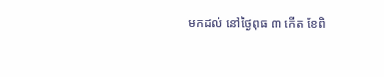មកដល់ នៅថ្ងៃពុធ ៣ កើត ខែពិ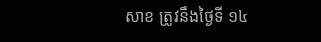សាខ ត្រូវនឹងថ្ងៃទី ១៤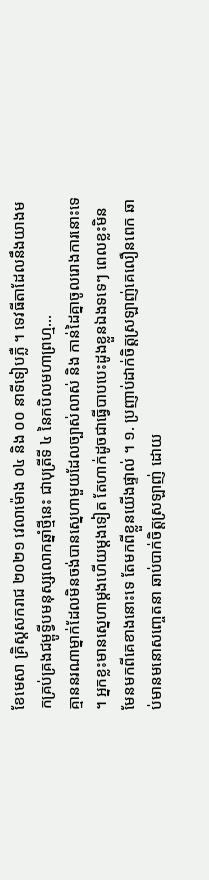ខែមេសា គ្រិស្តសករាជ ២០២១ វេលាម៉ោង ០៤ និង ០០ នាទីទៀបភ្លឺ ។ ទេវធីតាដែលនឹងយាងមកគ្រប់គ្រងជម្ពូទ្វីបមនុស្សលោកឆ្នាំថ្មីនេះ ជាបុត្រីទី ៤ នៃកបិលមហាព្រហ្ម...
គ្មាននរណាម្នាក់ដែលមិនចង់បានស្នេហាមួយដែលច្បាស់លាស់ និង កាន់ដៃគ្នាចូលរោងការនោះទេ ។ អ្នកខ្លះមានស្នេហាម្ដងហើយម្ដងទៀត តែហាក់ដូចជាធ្វើបាបបេះដូងខ្លួនឯងទទេៗ ពេលខ្លះមិនមែនមកពីគេខាងនោះទេ តែមកពីខ្លួនយើងផ្ទាល់ ។ ១. ប្រញាប់ដាក់ចិត្តស្រឡាញ់គេលឿនពេក ឆាប់មានមនោសញ្ចេតនា ឆាប់បាក់ចិត្តស្រឡាញ់ ដោយ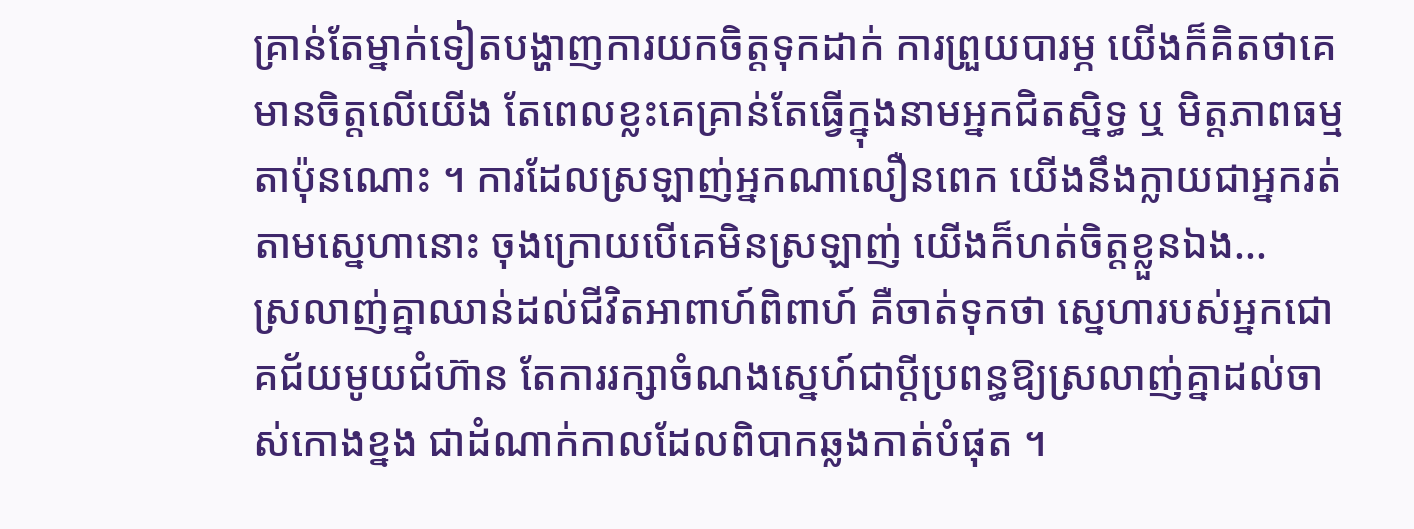គ្រាន់តែម្នាក់ទៀតបង្ហាញការយកចិត្តទុកដាក់ ការព្រួយបារម្ភ យើងក៏គិតថាគេមានចិត្តលើយើង តែពេលខ្លះគេគ្រាន់តែធ្វើក្នុងនាមអ្នកជិតស្និទ្ធ ឬ មិត្តភាពធម្មតាប៉ុនណោះ ។ ការដែលស្រឡាញ់អ្នកណាលឿនពេក យើងនឹងក្លាយជាអ្នករត់តាមស្នេហានោះ ចុងក្រោយបើគេមិនស្រឡាញ់ យើងក៏ហត់ចិត្តខ្លួនឯង...
ស្រលាញ់គ្នាឈាន់ដល់ជីវិតអាពាហ៍ពិពាហ៍ គឺចាត់ទុកថា ស្នេហារបស់អ្នកជោគជ័យមូយជំហ៊ាន តែការរក្សាចំណងស្នេហ៍ជាប្ដីប្រពន្ធឱ្យស្រលាញ់គ្នាដល់ចាស់កោងខ្នង ជាដំណាក់កាលដែលពិបាកឆ្លងកាត់បំផុត ។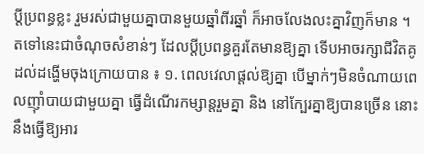ប្ដីប្រពន្ធខ្លះ រួមរស់ជាមួយគ្នាបានមួយឆ្នាំពីរឆ្នាំ ក៏អាចលែងលះគ្នាវិញក៏មាន ។ តទៅនេះជាចំណុចសំខាន់ៗ ដែលប្ដីប្រពន្ធគួរតែមានឱ្យគ្នា ទើបអាចរក្សាជីវិតគូដល់ដង្ហើមចុងក្រោយបាន ៖ ១. ពេលវេលាផ្ដល់ឱ្យគ្នា បើម្នាក់ៗមិនចំណាយពេលញ៉ាំបាយជាមួយគ្នា ធ្វើដំណើរកម្សាន្តរួមគ្នា និង នៅក្បែរគ្នាឱ្យបានច្រើន នោះនឹងធ្វើឱ្យអារ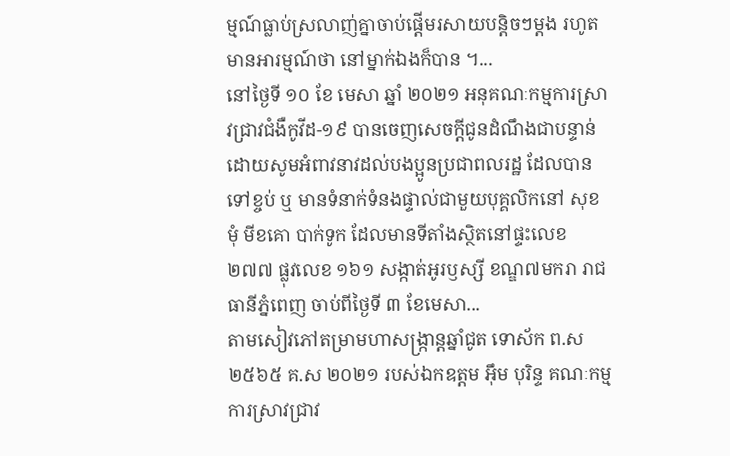ម្មណ៍ធ្លាប់ស្រលាញ់គ្នាចាប់ផ្ដើមរសាយបន្តិចៗម្ដង រហូតមានអារម្មណ៍ថា នៅម្នាក់ឯងក៏បាន ។...
នៅថ្ងៃទី ១០ ខែ មេសា ឆ្នាំ ២០២១ អនុគណៈកម្មការស្រាវជ្រាវជំងឺកូវីដ-១៩ បានចេញសេចក្តីជូនដំណឹងជាបន្ទាន់ ដោយសូមអំពាវនាវដល់បងប្អូនប្រជាពលរដ្ឋ ដែលបានទៅខ្ចប់ ឬ មានទំនាក់ទំនងផ្ទាល់ជាមួយបុគ្គលិកនៅ សុខ មុំ មីខគោ បាក់ទូក ដែលមានទីតាំងស្ថិតនៅផ្ទះលេខ ២៧៧ ផ្លុវលេខ ១៦១ សង្កាត់អូរឫស្សី ខណ្ឌ៧មករា រាជធានីភ្នំពេញ ចាប់ពីថ្ងៃទី ៣ ខែមេសា...
តាមសៀវភៅតម្រាមហាសង្ក្រាន្តឆ្នាំជូត ទោស័ក ព.ស ២៥៦៥ គ.ស ២០២១ របស់ឯកឧត្តម អ៊ឹម បុរិន្ទ គណៈកម្មការស្រាវជ្រាវ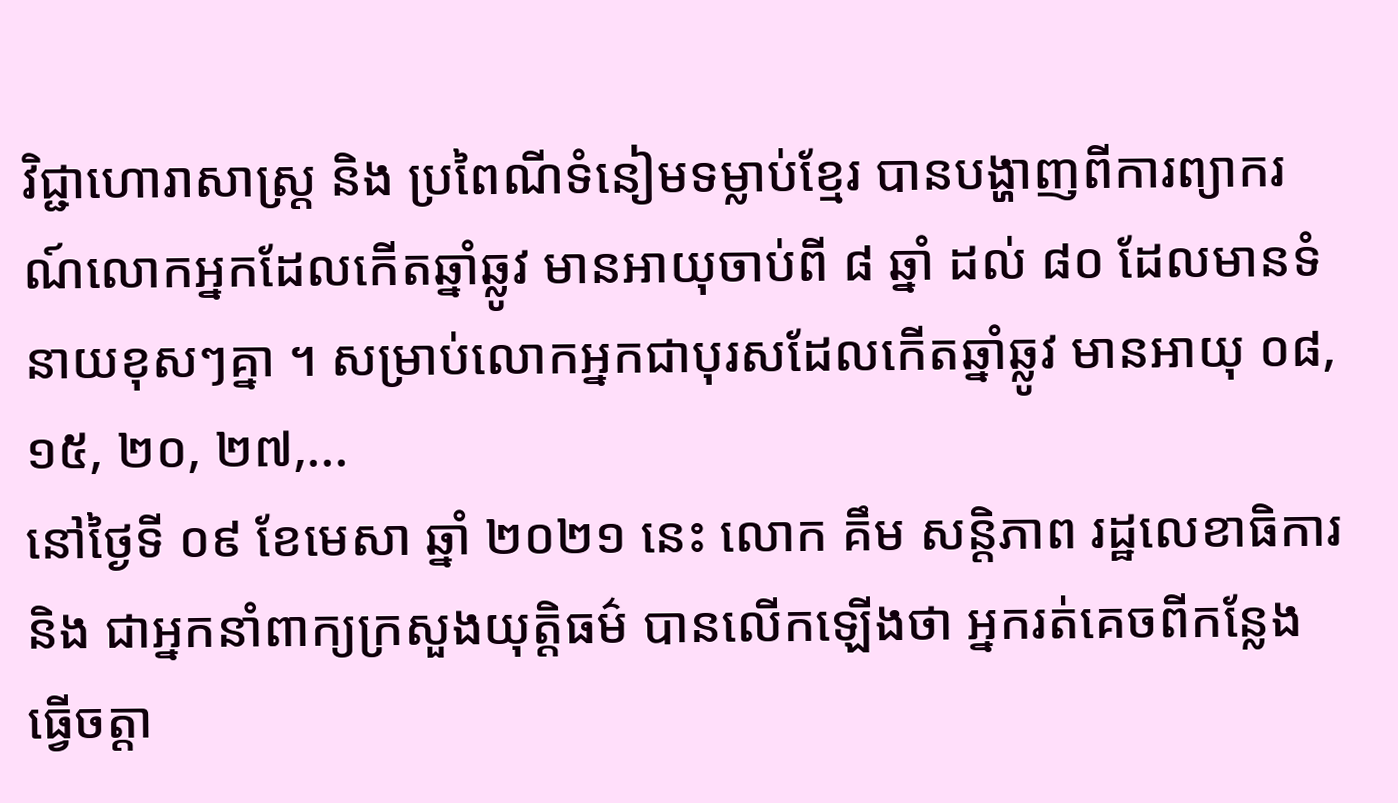វិជ្ជាហោរាសាស្រ្ត និង ប្រពៃណីទំនៀមទម្លាប់ខ្មែរ បានបង្ហាញពីការព្យាករណ៍លោកអ្នកដែលកើតឆ្នាំឆ្លូវ មានអាយុចាប់ពី ៨ ឆ្នាំ ដល់ ៨០ ដែលមានទំនាយខុសៗគ្នា ។ សម្រាប់លោកអ្នកជាបុរសដែលកើតឆ្នាំឆ្លូវ មានអាយុ ០៨, ១៥, ២០, ២៧,...
នៅថ្ងៃទី ០៩ ខែមេសា ឆ្នាំ ២០២១ នេះ លោក គឹម សន្តិភាព រដ្ឋលេខាធិការ និង ជាអ្នកនាំពាក្យក្រសួងយុត្តិធម៌ បានលើកឡើងថា អ្នករត់គេចពីកន្លែងធ្វើចត្តា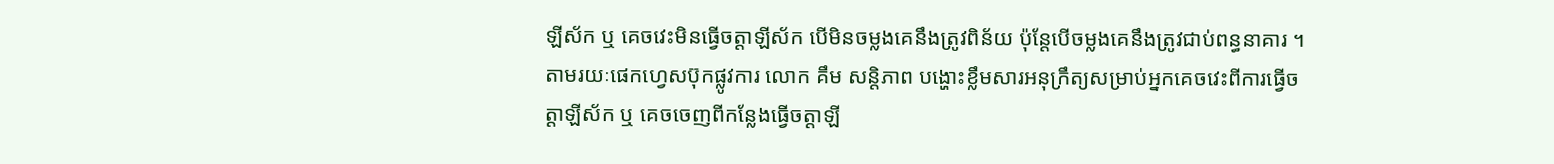ឡីស័ក ឬ គេចវេះមិនធ្វើចត្តាឡីស័ក បើមិនចម្លងគេនឹងត្រូវពិន័យ ប៉ុន្តែបើចម្លងគេនឹងត្រូវជាប់ពន្ធនាគារ ។ តាមរយៈផេកហ្វេសប៊ុកផ្លូវការ លោក គឹម សន្តិភាព បង្ហោះខ្លឹមសារអនុក្រឹត្យសម្រាប់អ្នកគេចវេះពីការធ្វើចត្តាឡីស័ក ឬ គេចចេញពីកន្លែងធ្វើចត្តាឡី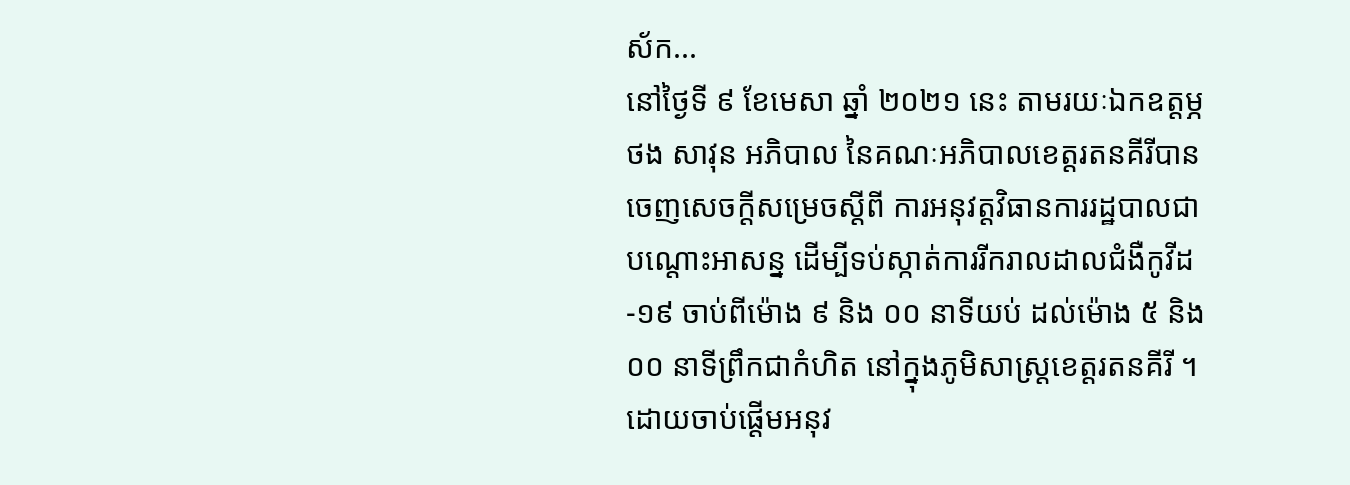ស័ក...
នៅថ្ងៃទី ៩ ខែមេសា ឆ្នាំ ២០២១ នេះ តាមរយៈឯកឧត្តម្ភ ថង សាវុន អភិបាល នៃគណៈអភិបាលខេត្តរតនគីរីបានចេញសេចក្តីសម្រេចស្តីពី ការអនុវត្តវិធានការរដ្ឋបាលជាបណ្តោះអាសន្ន ដើម្បីទប់ស្កាត់ការរីករាលដាលជំងឺកូវីដ-១៩ ចាប់ពីម៉ោង ៩ និង ០០ នាទីយប់ ដល់ម៉ោង ៥ និង ០០ នាទីព្រឹកជាកំហិត នៅក្នុងភូមិសាស្ត្រខេត្តរតនគីរី ។ ដោយចាប់ផ្តើមអនុវ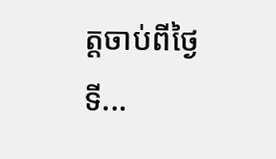ត្តចាប់ពីថ្ងៃទី...